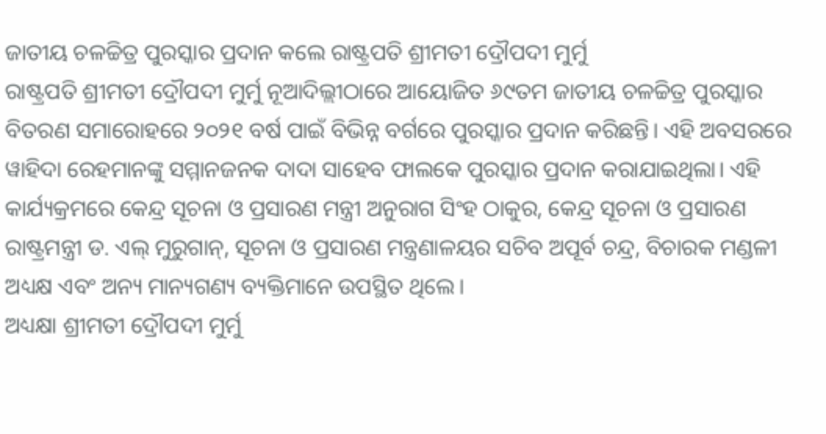ଜାତୀୟ ଚଳଚ୍ଚିତ୍ର ପୁରସ୍କାର ପ୍ରଦାନ କଲେ ରାଷ୍ଟ୍ରପତି ଶ୍ରୀମତୀ ଦ୍ରୌପଦୀ ମୁର୍ମୁ
ରାଷ୍ଟ୍ରପତି ଶ୍ରୀମତୀ ଦ୍ରୌପଦୀ ମୁର୍ମୁ ନୂଆଦିଲ୍ଲୀଠାରେ ଆୟୋଜିତ ୬୯ତମ ଜାତୀୟ ଚଳଚ୍ଚିତ୍ର ପୁରସ୍କାର ବିତରଣ ସମାରୋହରେ ୨୦୨୧ ବର୍ଷ ପାଇଁ ବିଭିନ୍ନ ବର୍ଗରେ ପୁରସ୍କାର ପ୍ରଦାନ କରିଛନ୍ତି। ଏହି ଅବସରରେ ୱାହିଦା ରେହମାନଙ୍କୁ ସମ୍ମାନଜନକ ଦାଦା ସାହେବ ଫାଲକେ ପୁରସ୍କାର ପ୍ରଦାନ କରାଯାଇଥିଲା। ଏହି କାର୍ଯ୍ୟକ୍ରମରେ କେନ୍ଦ୍ର ସୂଚନା ଓ ପ୍ରସାରଣ ମନ୍ତ୍ରୀ ଅନୁରାଗ ସିଂହ ଠାକୁର, କେନ୍ଦ୍ର ସୂଚନା ଓ ପ୍ରସାରଣ ରାଷ୍ଟ୍ରମନ୍ତ୍ରୀ ଡ. ଏଲ୍ ମୁରୁଗାନ୍, ସୂଚନା ଓ ପ୍ରସାରଣ ମନ୍ତ୍ରଣାଳୟର ସଚିବ ଅପୂର୍ବ ଚନ୍ଦ୍ର, ବିଚାରକ ମଣ୍ଡଳୀ ଅଧ୍ୟକ୍ଷ ଏବଂ ଅନ୍ୟ ମାନ୍ୟଗଣ୍ୟ ବ୍ୟକ୍ତିମାନେ ଉପସ୍ଥିତ ଥିଲେ।
ଅଧ୍ୟକ୍ଷା ଶ୍ରୀମତୀ ଦ୍ରୌପଦୀ ମୁର୍ମୁ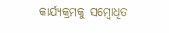କାର୍ଯ୍ୟକ୍ରମକୁ ସମ୍ବୋଧିତ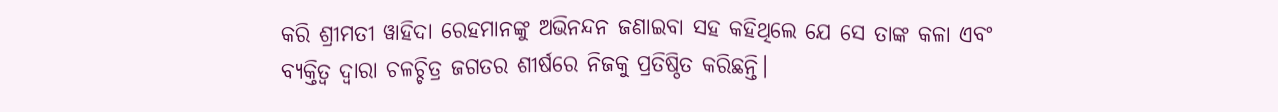କରି ଶ୍ରୀମତୀ ୱାହିଦା ରେହମାନଙ୍କୁ ଅଭିନନ୍ଦନ ଜଣାଇବା ସହ କହିଥିଲେ ଯେ ସେ ତାଙ୍କ କଳା ଏବଂ ବ୍ୟକ୍ତିତ୍ୱ ଦ୍ୱାରା ଚଳଚ୍ଚିତ୍ର ଜଗତର ଶୀର୍ଷରେ ନିଜକୁ ପ୍ରତିଷ୍ଠିତ କରିଛନ୍ତି।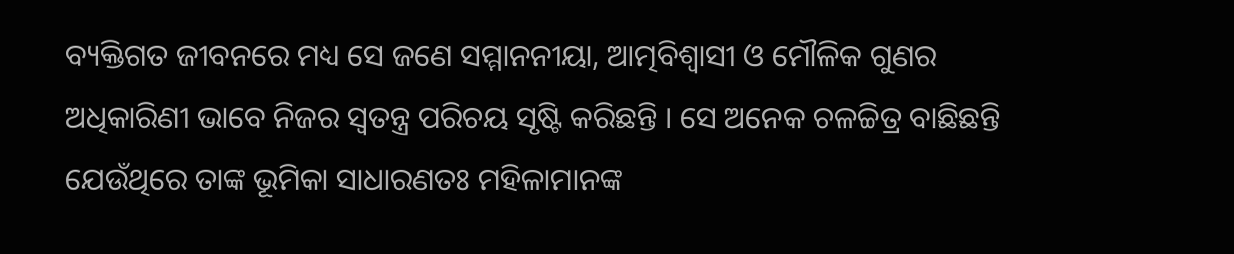ବ୍ୟକ୍ତିଗତ ଜୀବନରେ ମଧ୍ୟ ସେ ଜଣେ ସମ୍ମାନନୀୟା, ଆତ୍ମବିଶ୍ୱାସୀ ଓ ମୌଳିକ ଗୁଣର ଅଧିକାରିଣୀ ଭାବେ ନିଜର ସ୍ୱତନ୍ତ୍ର ପରିଚୟ ସୃଷ୍ଟି କରିଛନ୍ତି । ସେ ଅନେକ ଚଳଚ୍ଚିତ୍ର ବାଛିଛନ୍ତି ଯେଉଁଥିରେ ତାଙ୍କ ଭୂମିକା ସାଧାରଣତଃ ମହିଳାମାନଙ୍କ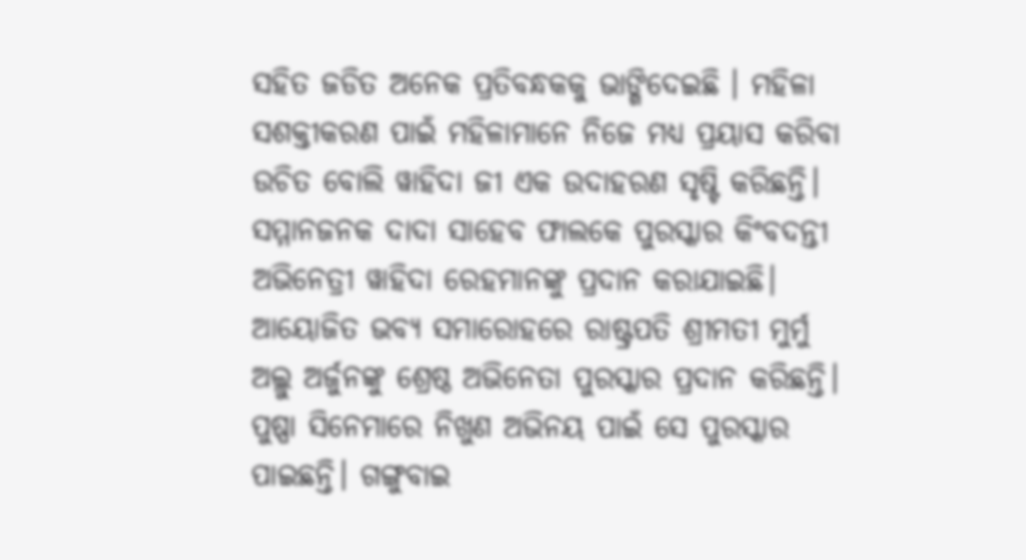ସହିତ ଜଡିତ ଅନେକ ପ୍ରତିବନ୍ଧକକୁ ଭାଙ୍ଗିଦେଇଛି । ମହିଳା ସଶକ୍ତୀକରଣ ପାଇଁ ମହିଳାମାନେ ନିଜେ ମଧ୍ୟ ପ୍ରୟାସ କରିବା ଉଚିତ ବୋଲି ୱାହିଦା ଜୀ ଏକ ଉଦାହରଣ ସୃଷ୍ଟି କରିଛନ୍ତି। ସମ୍ମାନଜନକ ଦାଦା ସାହେବ ଫାଲକେ ପୁରସ୍କାର କିଂବଦନ୍ତୀ ଅଭିନେତ୍ରୀ ୱାହିଦା ରେହମାନଙ୍କୁ ପ୍ରଦାନ କରାଯାଇଛି। ଆୟୋଜିତ ଭବ୍ୟ ସମାରୋହରେ ରାଷ୍ଟ୍ରପତି ଶ୍ରୀମତୀ ମୁର୍ମୁ ଅଲ୍ଲୁ ଅର୍ଜୁନଙ୍କୁ ଶ୍ରେଷ୍ଠ ଅଭିନେତା ପୁରସ୍କାର ପ୍ରଦାନ କରିଛନ୍ତି। ପୁଷ୍ପା ସିନେମାରେ ନିଖୁଣ ଅଭିନୟ ପାଇଁ ସେ ପୁରସ୍କାର ପାଇଛନ୍ତି। ଗଙ୍ଗୁବାଇ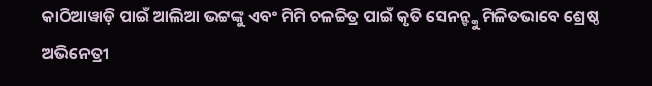କାଠିଆୱାଡ଼ି ପାଇଁ ଆଲିଆ ଭଟ୍ଟଙ୍କୁ ଏବଂ ମିମି ଚଳଚ୍ଚିତ୍ର ପାଇଁ କୃତି ସେନନ୍ଙ୍କୁ ମିଳିତଭାବେ ଶ୍ରେଷ୍ଠ ଅଭିନେତ୍ରୀ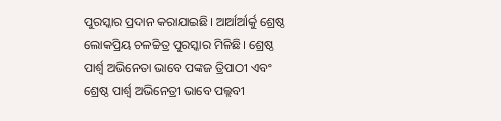ପୁରସ୍କାର ପ୍ରଦାନ କରାଯାଇଛି। ଆର୍ଆର୍ଆର୍କୁ ଶ୍ରେଷ୍ଠ ଲୋକପ୍ରିୟ ଚଳଚ୍ଚିତ୍ର ପୁରସ୍କାର ମିଳିଛି। ଶ୍ରେଷ୍ଠ ପାର୍ଶ୍ବ ଅଭିନେତା ଭାବେ ପଙ୍କଜ ତ୍ରିପାଠୀ ଏବଂ ଶ୍ରେଷ୍ଠ ପାର୍ଶ୍ବ ଅଭିନେତ୍ରୀ ଭାବେ ପଲ୍ଲବୀ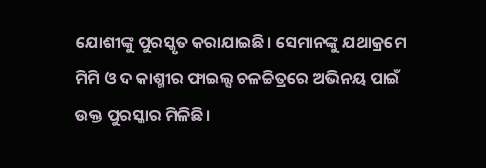ଯୋଶୀଙ୍କୁ ପୁରସ୍କୃତ କରାଯାଇଛି। ସେମାନଙ୍କୁ ଯଥାକ୍ରମେ ମିମି ଓ ଦ କାଶ୍ମୀର ଫାଇଲ୍ସ ଚଳଚ୍ଚିତ୍ରରେ ଅଭିନୟ ପାଇଁ ଉକ୍ତ ପୁରସ୍କାର ମିଳିଛି।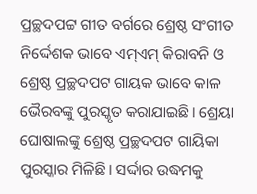ପ୍ରଚ୍ଛଦପଟ୍ଟ ଗୀତ ବର୍ଗରେ ଶ୍ରେଷ୍ଠ ସଂଗୀତ ନିର୍ଦ୍ଦେଶକ ଭାବେ ଏମ୍ଏମ୍ କିରାବନି ଓ ଶ୍ରେଷ୍ଠ ପ୍ରଚ୍ଛଦପଟ ଗାୟକ ଭାବେ କାଳ ଭୈରବଙ୍କୁ ପୁରସ୍କୃତ କରାଯାଇଛି। ଶ୍ରେୟା ଘୋଷାଲଙ୍କୁ ଶ୍ରେଷ୍ଠ ପ୍ରଚ୍ଛଦପଟ ଗାୟିକା ପୁରସ୍କାର ମିଳିଛି। ସର୍ଦ୍ଦାର ଉଦ୍ଧମକୁ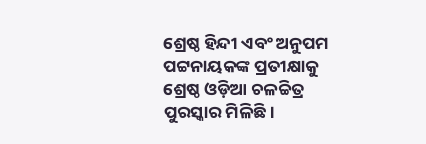ଶ୍ରେଷ୍ଠ ହିନ୍ଦୀ ଏବଂ ଅନୁପମ ପଟ୍ଟନାୟକଙ୍କ ପ୍ରତୀକ୍ଷାକୁ ଶ୍ରେଷ୍ଠ ଓଡ଼ିଆ ଚଳଚ୍ଚିତ୍ର ପୁରସ୍କାର ମିଳିଛି।